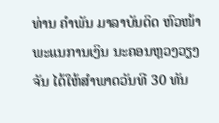ທ່ານ ຄຳພັນ ມາລາບັນດິດ ຫົວໜ້າພະແນການເງິນ ນະຄອນຫຼວງວຽງຈັນ ໄດ້ໃຫ້ສຳພາດວັນທີ 30 ທັນ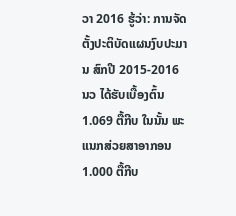ວາ 2016 ຮູ້ວ່າ: ການຈັດຕັ້ງປະຕິບັດແຜນງົບປະມານ ສົກປີ 2015-2016 ນວ ໄດ້ຮັບເບື້ອງຕົ້ນ 1.069 ຕື້ກີບ ໃນນັ້ນ ພະແນກສ່ວຍສາອາກອນ 1.000 ຕື້ກີບ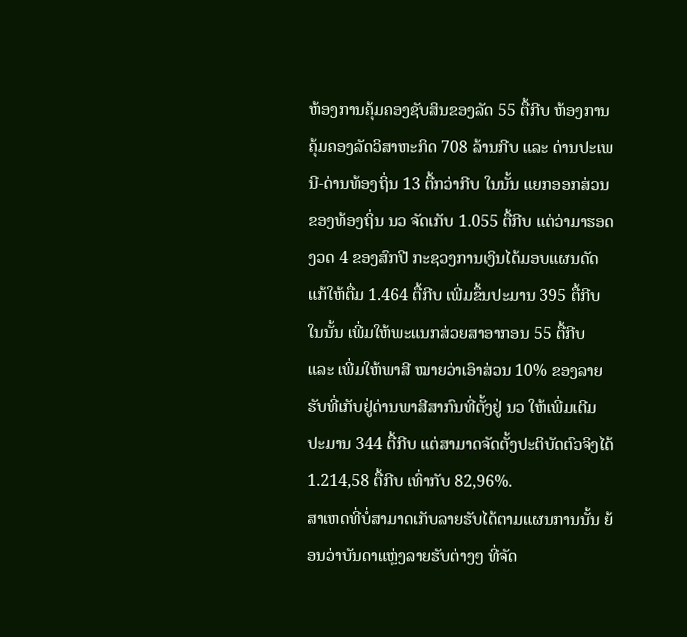ຫ້ອງການຄຸ້ມຄອງຊັບສິນຂອງລັດ 55 ຕື້ກີບ ຫ້ອງການຄຸ້ມຄອງລັດວິສາຫະກິດ 708 ລ້ານກີບ ແລະ ດ່ານປະເພນີ-ດ່ານທ້ອງຖິ່ນ 13 ຕື້ກວ່າກີບ ໃນນັ້ນ ແຍກອອກສ່ວນຂອງທ້ອງຖິ່ນ ນວ ຈັດເກັບ 1.055 ຕື້ກີບ ແຕ່ວ່າມາຮອດງວດ 4 ຂອງສົກປີ ກະຊວງການເງິນໄດ້ມອບແຜນດັດແກ້ໃຫ້ຕື່ມ 1.464 ຕື້ກີບ ເພີ່ມຂຶ້ນປະມານ 395 ຕື້ກີບ ໃນນັ້ນ ເພີ່ມໃຫ້ພະແນກສ່ວຍສາອາກອນ 55 ຕື້ກີບ ແລະ ເພີ່ມໃຫ້ພາສີ ໝາຍວ່າເອົາສ່ວນ 10% ຂອງລາຍຮັບທີ່ເກັບຢູ່ດ່ານພາສີສາກົນທີ່ຕັ້ງຢູ່ ນວ ໃຫ້ເພີ່ມເຕີມປະມານ 344 ຕື້ກີບ ແຕ່ສາມາດຈັດຕັ້ງປະຕິບັດຕົວຈິງໄດ້ 1.214,58 ຕື້ກີບ ເທົ່າກັບ 82,96%.
ສາເຫດທີ່ບໍ່ສາມາດເກັບລາຍຮັບໄດ້ຕາມແຜນການນັ້ນ ຍ້ອນວ່າບັນດາແຫຼ່ງລາຍຮັບຕ່າງໆ ທີ່ຈັດ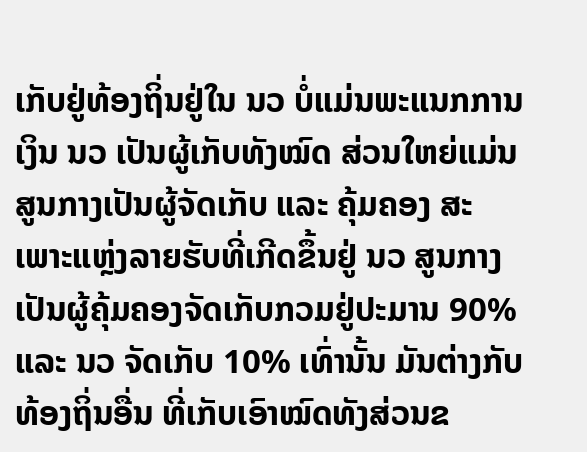ເກັບຢູ່ທ້ອງຖິ່ນຢູ່ໃນ ນວ ບໍ່ແມ່ນພະແນກການເງິນ ນວ ເປັນຜູ້ເກັບທັງໝົດ ສ່ວນໃຫຍ່ແມ່ນສູນກາງເປັນຜູ້ຈັດເກັບ ແລະ ຄຸ້ມຄອງ ສະເພາະແຫຼ່ງລາຍຮັບທີ່ເກີດຂຶ້ນຢູ່ ນວ ສູນກາງເປັນຜູ້ຄຸ້ມຄອງຈັດເກັບກວມຢູ່ປະມານ 90% ແລະ ນວ ຈັດເກັບ 10% ເທົ່ານັ້ນ ມັນຕ່າງກັບທ້ອງຖິ່ນອື່ນ ທີ່ເກັບເອົາໝົດທັງສ່ວນຂ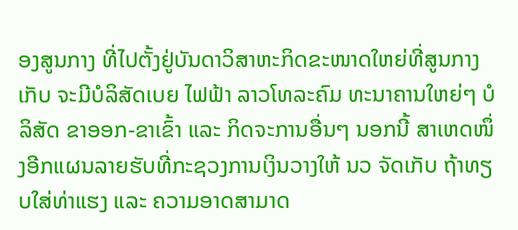ອງສູນກາງ ທີ່ໄປຕັ້ງຢູ່ບັນດາວິສາຫະກິດຂະໜາດໃຫຍ່ທີ່ສູນກາງເກັບ ຈະມີບໍລິສັດເບຍ ໄຟຟ້າ ລາວໂທລະຄົມ ທະນາຄານໃຫຍ່ໆ ບໍລິສັດ ຂາອອກ-ຂາເຂົ້າ ແລະ ກິດຈະການອື່ນໆ ນອກນີ້ ສາເຫດໜຶ່ງອີກແຜນລາຍຮັບທີ່ກະຊວງການເງິນວາງໃຫ້ ນວ ຈັດເກັບ ຖ້າທຽບໃສ່ທ່າແຮງ ແລະ ຄວາມອາດສາມາດ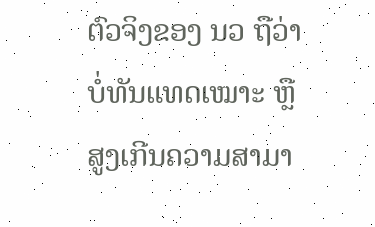ຕົວຈິງຂອງ ນວ ຖືວ່າບໍ່ທັນແທດເໝາະ ຫຼື ສູງເກີນຄວາມສາມາ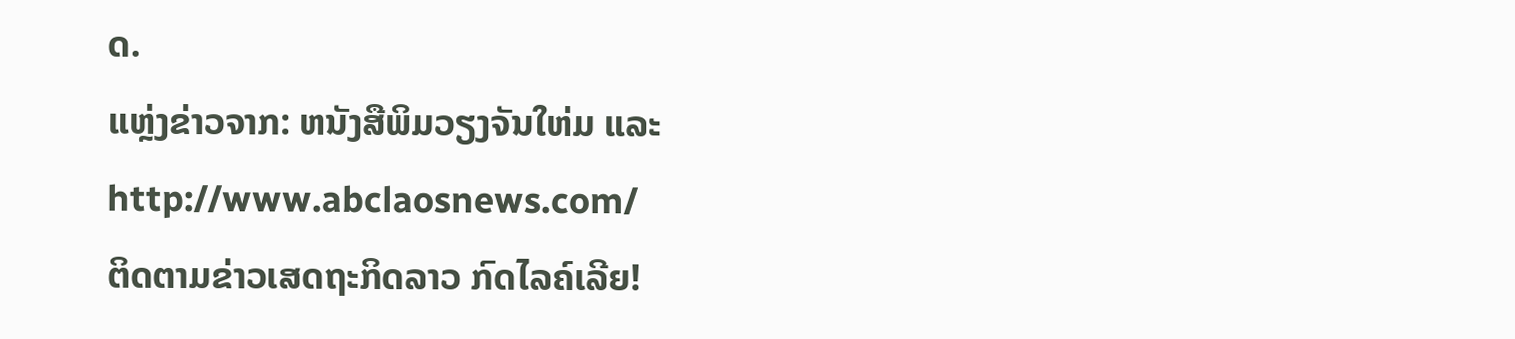ດ.
ແຫຼ່ງຂ່າວຈາກ: ຫນັງສືພິມວຽງຈັນໃຫ່ມ ແລະ http://www.abclaosnews.com/
ຕິດຕາມຂ່າວເສດຖະກິດລາວ ກົດໄລຄ໌ເລີຍ!